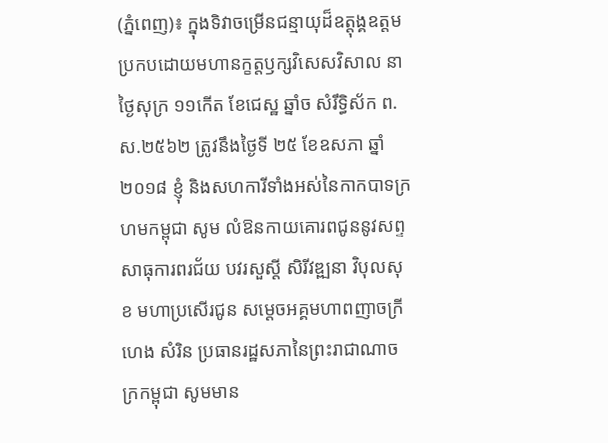(ភ្នំពេញ)៖ ក្នុងទិវាចម្រើនជន្មាយុដ៏ឧត្តុង្គឧត្តម ប្រកបដោយមហានក្ខត្តឫក្សវិសេសវិសាល នាថ្ងៃសុក្រ ១១កើត ខែជេស្ឋ ឆ្នាំច សំរឹទ្ធិស័ក ព.ស.២៥៦២ ត្រូវនឹងថ្ងៃទី ២៥ ខែឧសភា ឆ្នាំ២០១៨ ខ្ញុំ និងសហការីទាំងអស់នៃកាកបាទក្រហមកម្ពុជា សូម លំឱនកាយគោរពជូននូវសព្ទសាធុការពរជ័យ បវរសួស្តី សិរីវឌ្ឍនា វិបុលសុខ មហាប្រសើរជូន សម្តេចអគ្គមហាពញាចក្រី ហេង សំរិន ប្រធានរដ្ឋសភានៃព្រះរាជាណាចក្រកម្ពុជា សូមមាន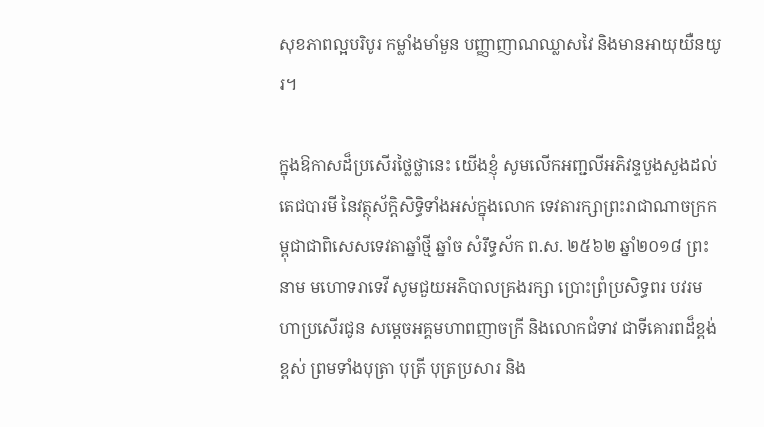សុខភាពល្អបរិបូរ កម្លាំងមាំមួន បញ្ញាញាណឈ្លាសវៃ និងមានអាយុយឺនយូរ។

ក្នុងឱកាសដ៏ប្រសើរថ្លៃថ្លានេះ យើងខ្ញុំ សូមលើកអញ្ជលីអភិវន្ទបួងសួងដល់តេជបារមី នៃវត្ថុស័ក្តិសិទ្ធិទាំងអស់ក្នុងលោក ទេវតារក្សាព្រះរាជាណាចក្រកម្ពុជាជាពិសេសទេវតាឆ្នាំថ្មី ឆ្នាំច សំរឹទ្ធស័ក ព.ស. ២៥៦២ ឆ្នាំ២០១៨ ព្រះនាម មហោទរាទេវី សូមជួយអភិបាលគ្រងរក្សា ប្រោះព្រំប្រសិទ្ធពរ បវរមហាប្រសើរជូន សម្ដេចអគ្គមហាពញាចក្រី និងលោកជំទាវ ជាទីគោរពដ៏ខ្ពង់ខ្ពស់ ព្រមទាំងបុត្រា បុត្រី បុត្រប្រសារ និង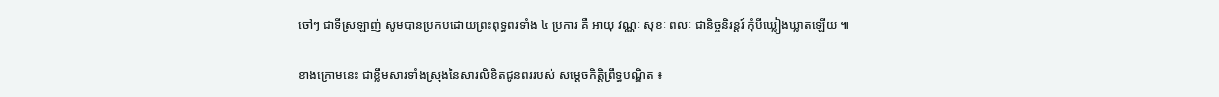ចៅៗ ជាទីស្រឡាញ់ សូមបានប្រកបដោយព្រះពុទ្ធពរទាំង ៤ ប្រការ គឺ អាយុ វណ្ណៈ សុខៈ ពលៈ ជានិច្ចនិរន្តរ៍ កុំបីឃ្លៀងឃ្លាតឡើយ ៕

ខាងក្រោមនេះ ជាខ្លឹមសារទាំងស្រុងនៃសារលិខិតជូនពររបស់ សម្ដេចកិត្តិព្រឹទ្ធបណ្ឌិត ៖